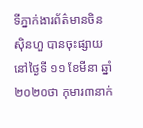ទីភ្នាក់ងារព័ត៌មានចិនស៊ិនហួ បានចុះផ្សាយនៅថ្ងៃទី ១១ ខែមីនា ឆ្នាំ២០២០ថា កុមារ៣នាក់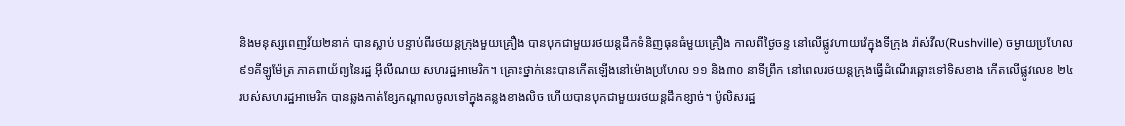និងមនុស្សពេញវ័យ២នាក់ បានស្លាប់ បន្ទាប់ពីរថយន្តក្រុងមួយគ្រឿង បានបុកជាមួយរថយន្តដឹកទំនិញធុនធំមួយគ្រឿង កាលពីថ្ងៃចន្ទ នៅលើផ្លូវហាយវ៉េក្នុងទីក្រុង រ៉ាស់វីល(Rushville) ចម្ងាយប្រហែល ៩១គីឡូម៉ែត្រ ភាគពាយ័ព្យនៃរដ្ឋ អ៊ីលីណយ សហរដ្ឋអាមេរិក។ គ្រោះថ្នាក់នេះបានកើតឡើងនៅម៉ោងប្រហែល ១១ និង៣០ នាទីព្រឹក នៅពេលរថយន្តក្រុងធ្វើដំណើរឆ្ពោះទៅទិសខាង កើតលើផ្លូវលេខ ២៤ របស់សហរដ្ឋអាមេរិក បានឆ្លងកាត់ខ្សែកណ្តាលចូលទៅក្នុងគន្លងខាងលិច ហើយបានបុកជាមួយរថយន្តដឹកខ្សាច់។ ប៉ូលិសរដ្ឋ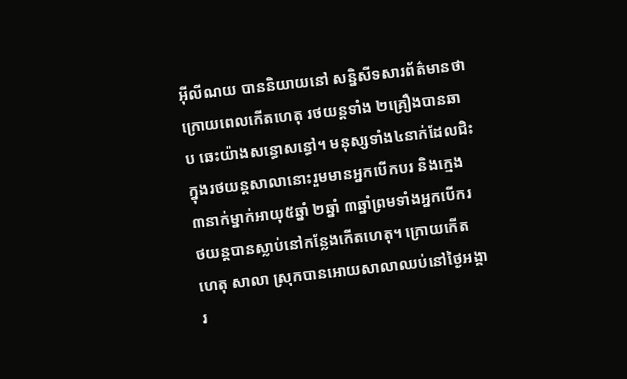អ៊ីលីណយ បាននិយាយនៅ សន្និសីទសារព័ត៌មានថា ក្រោយពេលកើតហេតុ រថយន្តទាំង ២គ្រឿងបានឆាប ឆេះយ៉ាងសន្ធោសន្ធៅ។ មនុស្សទាំង៤នាក់ដែលជិះក្នុងរថយន្តសាលានោះរួមមានអ្នកបើកបរ និងក្មេង ៣នាក់ម្នាក់អាយុ៥ឆ្នាំ ២ឆ្នាំ ៣ឆ្នាំព្រមទាំងអ្នកបើករថយន្តបានស្លាប់នៅកន្លែងកើតហេតុ។ ក្រោយកើតហេតុ សាលា ស្រុកបានអោយសាលាឈប់នៅថ្ងៃអង្គារ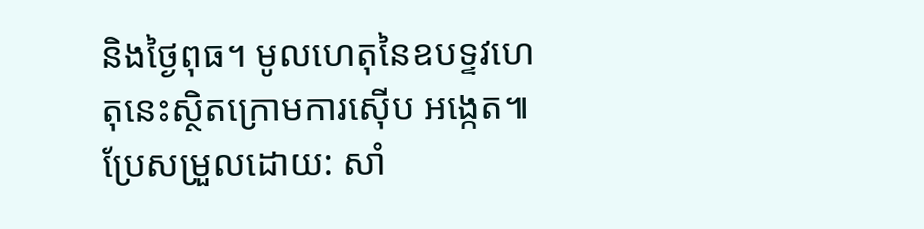និងថ្ងៃពុធ។ មូលហេតុនៃឧបទ្ទវហេតុនេះស្ថិតក្រោមការស៊ើប អង្កេត៕
ប្រែសម្រួលដោយ: សាំ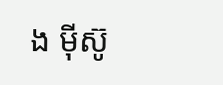ង ម៉ីស៊ូ